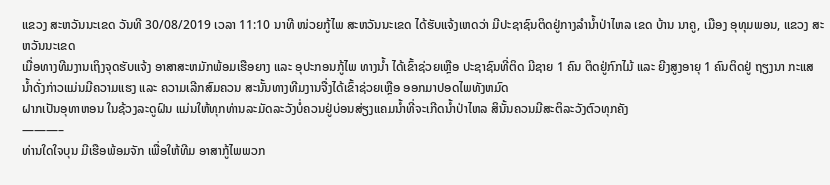ແຂວງ ສະຫວັນນະເຂດ ວັນທີ 30/08/2019 ເວລາ 11:10 ນາທີ ໜ່ວຍກູ້ໄພ ສະຫວັນນະເຂດ ໄດ້ຮັບແຈ້ງເຫດວ່າ ມີປະຊາຊົນຕິດຢູ່ກາງລຳນ້ຳປ່າໄຫລ ເຂດ ບ້ານ ນາຄູ, ເມືອງ ອຸທຸມພອນ, ແຂວງ ສະຫວັນນະເຂດ
ເມື່ອທາງທີມງານເຖິງຈຸດຮັບແຈ້ງ ອາສາສະຫມັກພ້ອມເຮືອຍາງ ແລະ ອຸປະກອນກູ້ໄພ ທາງນ້ຳ ໄດ້ເຂົ້າຊ່ວຍເຫຼືອ ປະຊາຊົນທີ່ຕິດ ມີຊາຍ 1 ຄົນ ຕິດຢູ່ກົກໄມ້ ແລະ ຍີງສູງອາຍຸ 1 ຄົນຕິດຢູ່ ຖຽງນາ ກະແສນ້ຳດັ່ງກ່າວແມ່ນມີຄວາມແຮງ ແລະ ຄວາມເລີກສົມຄວນ ສະນັ້ນທາງທີມງານຈື່ງໄດ້ເຂົ້າຊ່ວຍເຫຼືອ ອອກມາປອດໄພທັງຫມົດ
ຝາກເປັນອຸທາຫອນ ໃນຊ້ວງລະດູຝົນ ແມ່ນໃຫ້ທຸກທ່ານລະມັດລະວັງບໍ່ຄວນຢູ່ບ່ອນສ່ຽງແຄມນ້ຳທີ່ຈະເກີດນ້ຳປ່າໄຫລ ສິນັ້ນຄວນມີສະຕິລະວັງຕົວທຸກຄັງ
———–
ທ່ານໃດໃຈບຸນ ມີເຮືອພ້ອມຈັກ ເພື່ອໃຫ້ທີມ ອາສາກູ້ໄພພວກ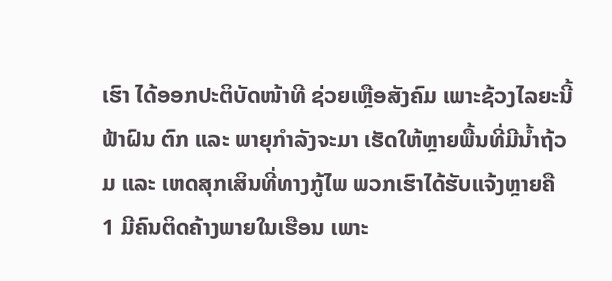ເຮົາ ໄດ້ອອກປະຕິບັດໜ້າທີ ຊ່ວຍເຫຼືອສັງຄົມ ເພາະຊ້ວງໄລຍະນີ້ ຟ້າຝົນ ຕົກ ແລະ ພາຍຸກຳລັງຈະມາ ເຮັດໃຫ້ຫຼາຍພື້ນທີ່ມີນ້ຳຖ້ວມ ແລະ ເຫດສຸກເສິນທີ່ທາງກູ້ໄພ ພວກເຮົາໄດ້ຮັບແຈ້ງຫຼາຍຄື
1 ມີຄົນຕິດຄ້າງພາຍໃນເຮືອນ ເພາະ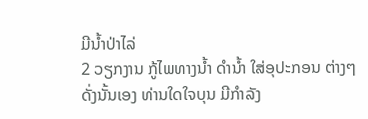ມີນ້ຳປ່າໄລ່
2 ວຽກງານ ກູ້ໄພທາງນ້ຳ ດຳນ້ຳ ໃສ່ອຸປະກອນ ຕ່າງໆ
ດັ່ງນັ້ນເອງ ທ່ານໃດໃຈບຸນ ມີກຳລັງ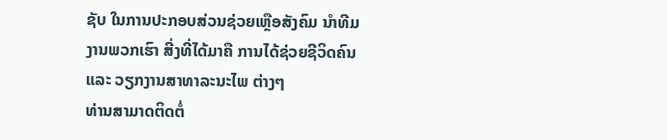ຊັບ ໃນການປະກອບສ່ວນຊ່ວຍເຫຼືອສັງຄົມ ນຳທີມງານພວກເຮົາ ສີ່ງທີ່ໄດ້ມາຄື ການໄດ້ຊ່ວຍຊີວິດຄົນ ແລະ ວຽກງານສາທາລະນະໄພ ຕ່າງໆ
ທ່ານສາມາດຕິດຕໍ່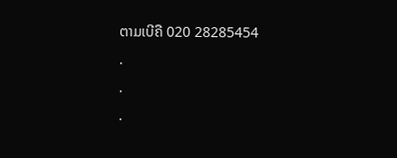ຕາມເບີຄື 020 28285454
.
.
.